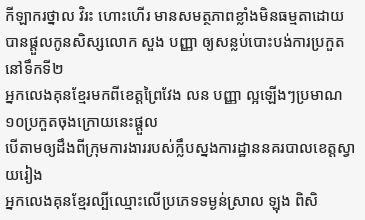កីឡាករថ្នាល វិរះ ហោះហើរ មានសមត្ថភាពខ្លាំងមិនធម្មតាដោយបានផ្ដួលកូនសិស្សលោក សួង បញ្ញា ឲ្យសន្លប់បោះបង់ការប្រកួតនៅទឹកទី២
អ្នកលេងគុនខ្មែរមកពីខេត្តព្រៃវែង លន បញ្ញា ល្អឡើងៗប្រមាណ ១០ប្រកួតចុងក្រោយនេះផ្ដួល
បើតាមឲ្យដឹងពីក្រុមការងាររបស់ក្លឹបស្នងការដ្ឋាននគរបាលខេត្តស្វាយរៀង
អ្នកលេងគុនខ្មែរល្បីឈ្មោះលើប្រភេទទម្ងន់ស្រាល ឡុង ពិសិ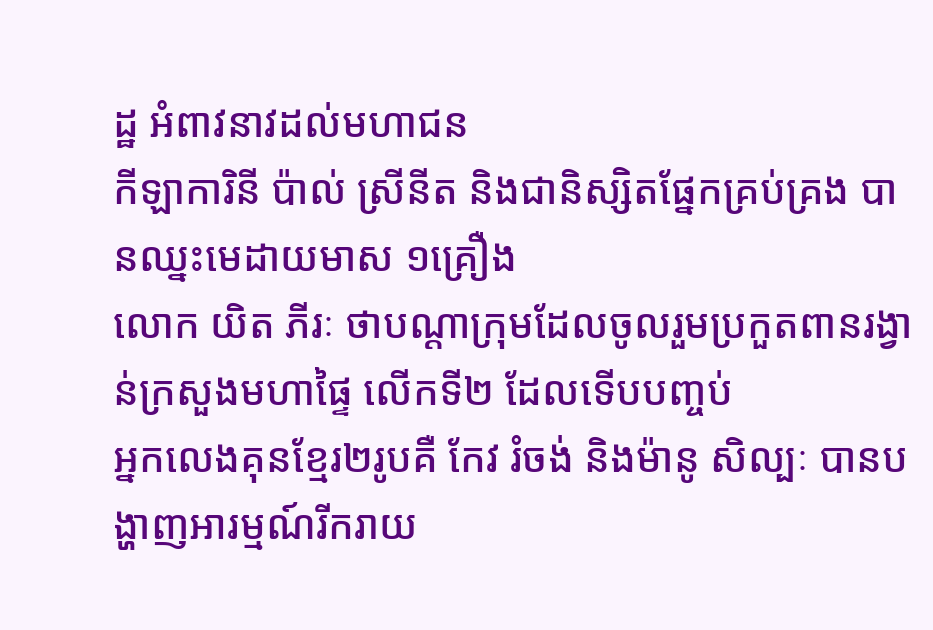ដ្ឋ អំពាវនាវដល់មហាជន
កីឡាការិនី ប៉ាល់ ស្រីនីត និងជានិស្សិតផ្នែកគ្រប់គ្រង បានឈ្នះមេដាយមាស ១គ្រឿង
លោក យិត ភីរៈ ថាបណ្ដាក្រុមដែលចូលរួមប្រកួតពានរង្វាន់ក្រសួងមហាផ្ទៃ លើកទី២ ដែលទើបបញ្ចប់
អ្នកលេងគុនខ្មែរ២រូបគឺ កែវ រំចង់ និងម៉ានូ សិល្បៈ បានបង្ហាញអារម្មណ៍រីករាយ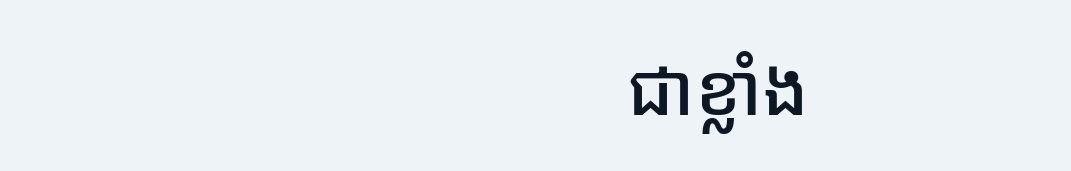ជាខ្លាំង